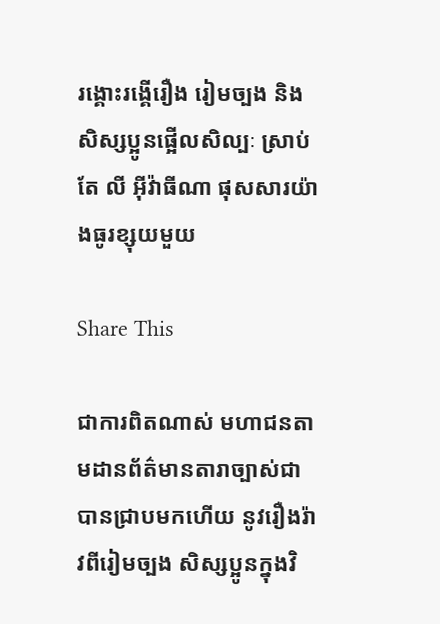រង្គោះរង្គើរឿង រៀមច្បង និង សិស្សប្អូនផ្អើលសិល្បៈ ស្រាប់តែ លី អ៊ីវ៉ាធីណា ផុសសារយ៉ាងធូរខ្សុយមួយ

Share This

ជាការពិតណាស់ មហាជនតាមដានព័ត៌មានតារាច្បាស់ជាបានជ្រាបមកហើយ នូវរឿងរ៉ាវពីរៀមច្បង សិស្សប្អូនក្នុងវិ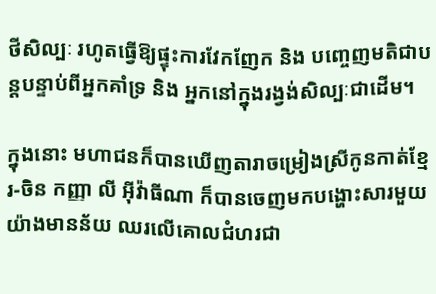ថីសិល្បៈ រហូតធ្វើឱ្យផ្ទុះការវែកញែក និង បញ្ចេញមតិជាបន្តបន្ទាប់ពីអ្នកគាំទ្រ និង អ្នកនៅក្នុងរង្វង់សិល្បៈជាដើម។

ក្នុងនោះ មហាជនក៏បានឃើញតារាចម្រៀងស្រីកូនកាត់ខ្មែរ-ចិន កញ្ញា លី អ៊ីវ៉ាធីណា ក៏បានចេញមកបង្ហោះសារមួយយ៉ាងមានន័យ ឈរលើគោលជំហរជា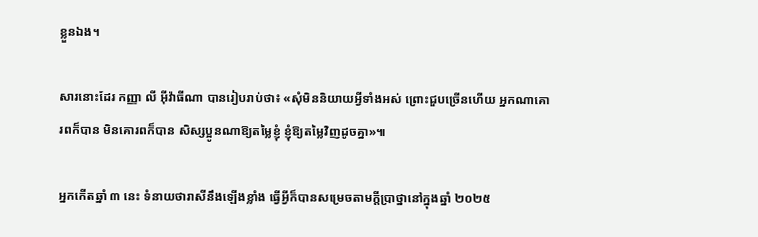ខ្លួនឯង។

សារនោះដែរ កញ្ញា លី អ៊ីវ៉ាធីណា បានរៀបរាប់ថា៖ «សុំមិននិយាយអ្វីទាំងអស់ ព្រោះជួបច្រើនហើយ អ្នកណាគោរពក៏បាន មិនគោរពក៏បាន សិស្សប្អូនណាឱ្យតម្លៃខ្ញុំ ខ្ញុំឱ្យតម្លៃវិញដូចគ្នា»៕

អ្នកកើតឆ្នាំ ៣ នេះ ទំនាយថារាសីនឹងឡើងខ្លាំង ធ្វើអ្វីក៏បានសម្រេចតាមក្ដីប្រាថ្នានៅក្នុងឆ្នាំ ២០២៥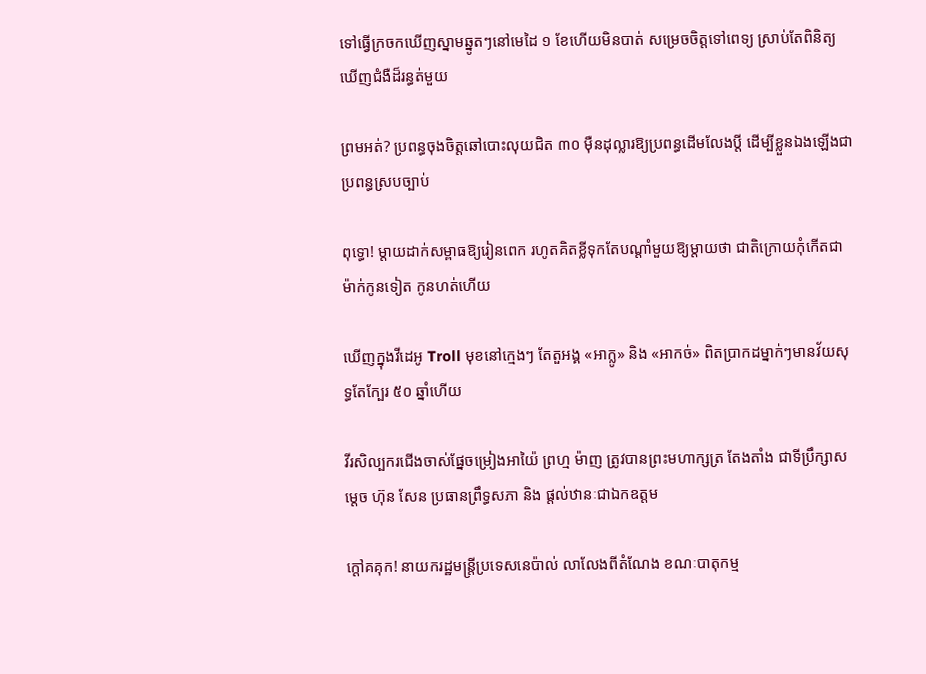ទៅធ្វើក្រចកឃើញស្នាមឆ្នូតៗនៅមេដៃ ១ ខែហើយមិនបាត់ សម្រេចចិត្តទៅពេទ្យ ស្រាប់តែពិនិត្យឃើញជំងឺដ៏រន្ធត់មួយ

ព្រមអត់? ប្រពន្ធចុងចិត្តឆៅបោះលុយជិត ៣០ ម៉ឺនដុល្លារឱ្យប្រពន្ធដើមលែងប្តី ដើម្បីខ្លួនឯងឡើងជាប្រពន្ធស្របច្បាប់

ពុទ្ធោ! ម្ដាយដាក់សម្ពាធឱ្យរៀនពេក រហូតគិតខ្លីទុកតែបណ្ដាំមួយឱ្យម្តាយថា ជាតិក្រោយកុំកើតជាម៉ាក់កូនទៀត កូនហត់ហើយ

ឃើញក្នុងវីដេអូ Troll មុខនៅក្មេងៗ តែតួអង្គ «អាក្លូ» និង «អាកច់» ពិតប្រាកដម្នាក់ៗមានវ័យសុទ្ធតែក្បែរ ៥០ ឆ្នាំហើយ

វីរសិល្បករជើងចាស់ផ្នែចម្រៀងអាយ៉ៃ ព្រហ្ម ម៉ាញ ត្រូវបានព្រះមហាក្សត្រ តែងតាំង ជាទីប្រឹក្សាសម្ដេច ហ៊ុន សែន ប្រធានព្រឹទ្ធសភា និង ផ្ដល់ឋានៈជាឯកឧត្តម

ក្ដៅគគុក! នាយករដ្ឋមន្ត្រីប្រទេសនេប៉ាល់ លាលែងពីតំណែង ខណៈបាតុកម្ម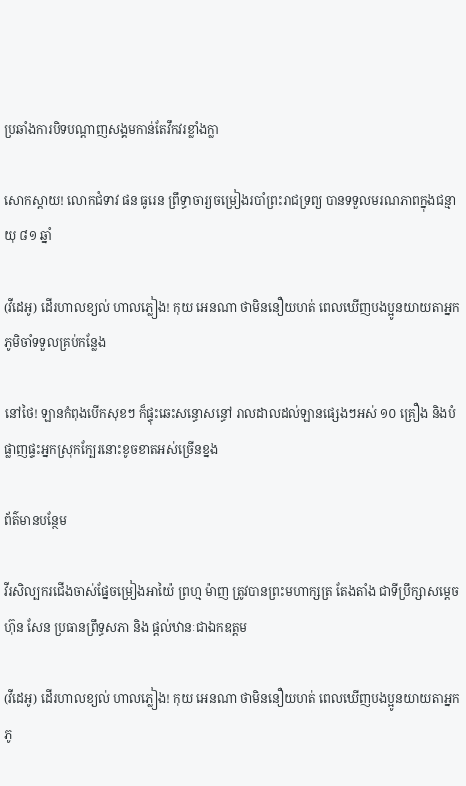ប្រឆាំងការបិទបណ្ដាញសង្គមកាន់តែវឹកវរខ្លាំងក្លា

សោកស្តាយ! លោកជំទាវ ផន ធូរេន ព្រឹទ្ធាចារ្យចម្រៀងរបាំព្រះរាជទ្រព្យ បានទទួលមរណភាពក្នុងជន្មាយុ ៨១ ឆ្នាំ

(វីដេអូ) ដើរហាលខ្យល់ ហាលភ្លៀង! កុយ អេនណា ថាមិននឿយហត់ ពេលឃើញបងប្អូនយាយតាអ្នកភូមិចាំទទួលគ្រប់កន្លែង

នៅថៃ! ឡានកំពុងបើកសុខៗ ក៏ផ្ទុះឆេះសន្ធោសន្ធៅ រាលដាលដល់ឡានផ្សេងៗអស់ ១០ គ្រឿង និងបំផ្លាញផ្ទះអ្នកស្រុកក្បែរនោះខូចខាតអស់ច្រើនខ្នង

ព័ត៌មានបន្ថែម

វីរសិល្បករជើងចាស់ផ្នែចម្រៀងអាយ៉ៃ ព្រហ្ម ម៉ាញ ត្រូវបានព្រះមហាក្សត្រ តែងតាំង ជាទីប្រឹក្សាសម្ដេច ហ៊ុន សែន ប្រធានព្រឹទ្ធសភា និង ផ្ដល់ឋានៈជាឯកឧត្តម

(វីដេអូ) ដើរហាលខ្យល់ ហាលភ្លៀង! កុយ អេនណា ថាមិននឿយហត់ ពេលឃើញបងប្អូនយាយតាអ្នកភូ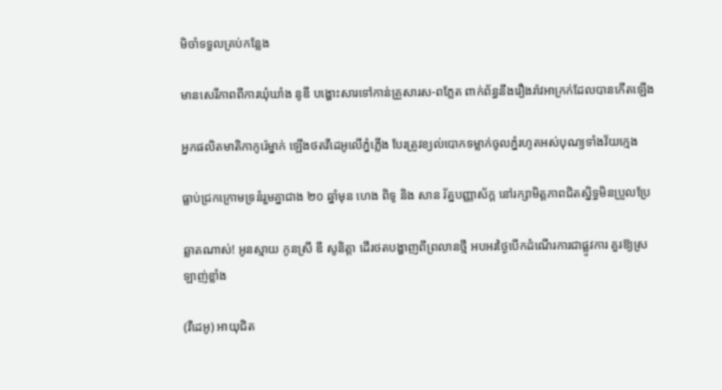មិចាំទទួលគ្រប់កន្លែង

មានសេរីភាពពីការឃុំឃាំង នូឌី បង្ហោះសារទៅកាន់គ្រួសារស-ពភ្លែត ពាក់ព័ន្ធនឹងរឿងរ៉ាវអាក្រក់ដែលបានកើតឡើង

អ្នកផលិតមាតិកាកូរ៉េម្នាក់ ឡើងថតវីដេអូលើភ្នំភ្លើង បែរត្រូវខ្យល់បោកទម្លាក់ចូលភ្នំរហូតអស់បុណ្យទាំងវ័យក្មេង

ធ្លាប់ជ្រកក្រោមទ្រនំរួមគ្នាជាង ២០ ឆ្នាំមុន ហេង ពិទូ និង សាន រ័ត្នបញ្ញាស័ក្ត នៅរក្សាមិត្តភាពជិតស្និទ្ធមិនប្រួលប្រែ

ឆ្លាតណាស់! អូនស្មាយ កូនស្រី ឌី សូនិត្តា ដើរថតបង្ហាញពីព្រលានថ្មី អបអរថ្ងៃបើកដំណើរការជាផ្លូវការ គួរឱ្យស្រឡាញ់ខ្លាំង

(វីដេអូ) អាយុជិត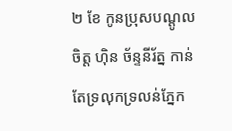២ ខែ កូនប្រុសបណ្ដូលចិត្ត ហ៊ិន ច័ន្ទនីរ័ត្ន កាន់តែទ្រលុកទ្រលន់ភ្នែក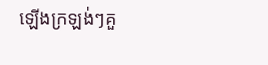ឡើងក្រឡង់ៗគួ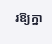រឱ្យក្នា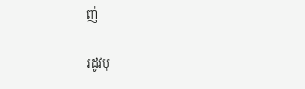ញ់

រដូវបុ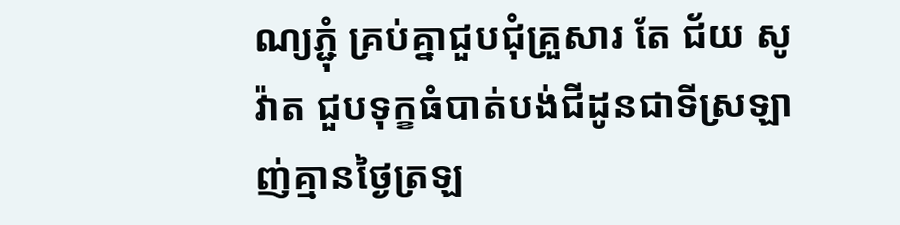ណ្យភ្ជុំ គ្រប់គ្នាជួបជុំគ្រួសារ តែ ជ័យ សូវ៉ាត ជួបទុក្ខធំបាត់បង់ជីដូនជាទីស្រឡាញ់គ្មានថ្ងៃត្រឡ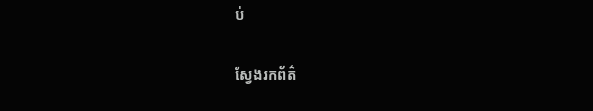ប់

ស្វែងរកព័ត៌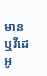មាន ឬវីដេអូ